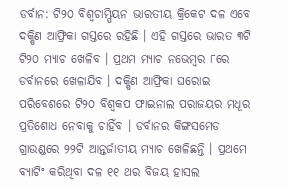ଡର୍ବାନ: ଟି୨୦ ବିଶ୍ୱଚାମ୍ପିୟନ ଭାରତୀୟ କ୍ରିକେଟ ଦଳ ଏବେ ଦକ୍ଷିଣ ଆଫ୍ରିକା ଗସ୍ତରେ ରହିଛି । ଏହି ଗସ୍ତରେ ଭାରତ ୩ଟି ଟି୨୦ ମ୍ୟାଚ ଖେଳିବ । ପ୍ରଥମ ମ୍ୟାଚ ନଭେମ୍ବର ୮ରେ ଡର୍ବାନରେ ଖେଳାଯିବ । ଦକ୍ଷିଣ ଆଫ୍ରିକା ଘରୋଇ ପରିବେଶରେ ଟି୨୦ ବିଶ୍ୱକପ ଫାଇନାଲ ପରାଜୟର ମଧୂର ପ୍ରତିଶୋଧ ନେବାକୁ ଚାହିଁବ । ଡର୍ବାନର କିଙ୍ଗସମେଡ ଗ୍ରାଉଣ୍ଡରେ ୨୨ଟି ଆନ୍ତର୍ଜାତୀୟ ମ୍ୟାଚ ଖେଳିଛନ୍ତି । ପ୍ରଥମେ ବ୍ୟାଟିଂ କରିଥିବା ଦଳ ୧୧ ଥର ବିଜୟ ହାସଲ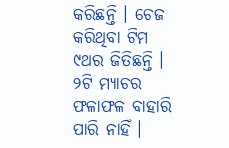କରିଛନ୍ତି । ଚେଜ କରିଥିବା ଟିମ ୯ଥର ଜିତିଛନ୍ତି । ୨ଟି ମ୍ୟାଚର ଫଳାଫଳ ବାହାରି ପାରି ନାହିଁ ।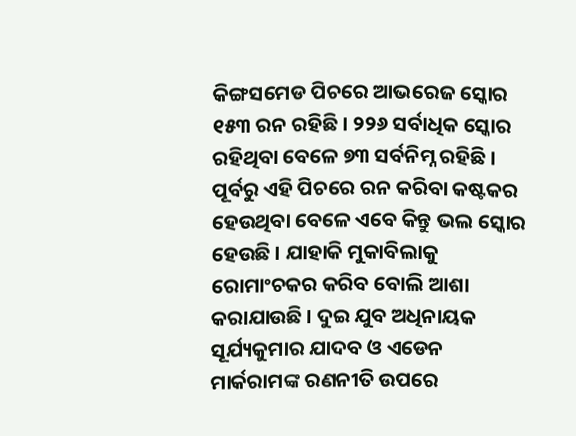କିଙ୍ଗସମେଡ ପିଚରେ ଆଭରେଜ ସ୍କୋର ୧୫୩ ରନ ରହିଛି । ୨୨୬ ସର୍ବାଧିକ ସ୍କୋର ରହିଥିବା ବେଳେ ୭୩ ସର୍ବନିମ୍ନ ରହିଛି ।
ପୂର୍ବରୁ ଏହି ପିଚରେ ରନ କରିବା କଷ୍ଟକର ହେଉଥିବା ବେଳେ ଏବେ କିନ୍ତୁ ଭଲ ସ୍କୋର ହେଉଛି । ଯାହାକି ମୁକାବିଲାକୁ ରୋମାଂଚକର କରିବ ବୋଲି ଆଶା କରାଯାଉଛି । ଦୁଇ ଯୁବ ଅଧିନାୟକ ସୂର୍ଯ୍ୟକୁମାର ଯାଦବ ଓ ଏଡେନ ମାର୍କରାମଙ୍କ ରଣନୀତି ଉପରେ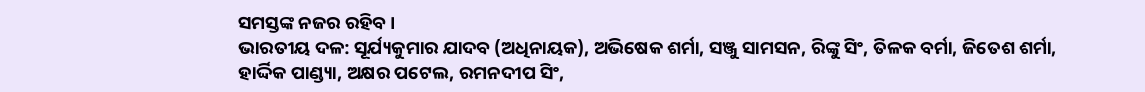ସମସ୍ତଙ୍କ ନଜର ରହିବ ।
ଭାରତୀୟ ଦଳ: ସୂର୍ଯ୍ୟକୁମାର ଯାଦବ (ଅଧିନାୟକ), ଅଭିଷେକ ଶର୍ମା, ସଞ୍ଜୁ ସାମସନ, ରିଙ୍କୁ ସିଂ, ତିଳକ ବର୍ମା, ଜିତେଶ ଶର୍ମା, ହାର୍ଦ୍ଦିକ ପାଣ୍ଡ୍ୟା, ଅକ୍ଷର ପଟେଲ, ରମନଦୀପ ସିଂ,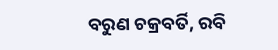ବରୁଣ ଚକ୍ରବର୍ତି, ରବି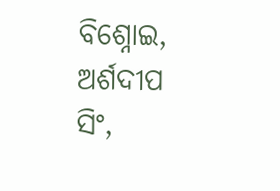ବିଶ୍ନୋଇ, ଅର୍ଶଦୀପ ସିଂ,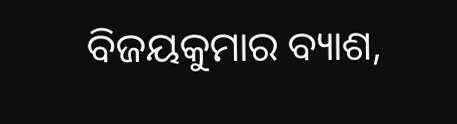ବିଜୟକୁମାର ବ୍ୟାଶ,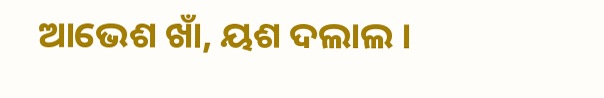ଆଭେଶ ଖାଁ, ୟଶ ଦଲାଲ ।